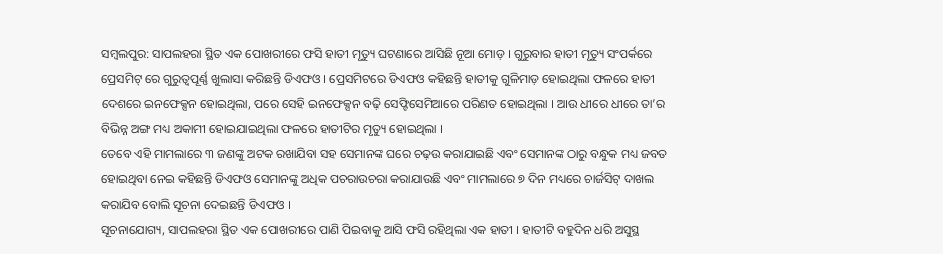ସମ୍ବଲପୁର: ସାପଲହରା ସ୍ଥିତ ଏକ ପୋଖରୀରେ ଫସି ହାତୀ ମୃତ୍ୟୁ ଘଟଣାରେ ଆସିଛି ନୂଆ ମୋଡ଼ । ଗୁରୁବାର ହାତୀ ମୃତ୍ୟୁ ସଂପର୍କରେ ପ୍ରେସମିଟ୍ ରେ ଗୁରୁତ୍ୱପୂର୍ଣ୍ଣ ଖୁଲାସା କରିଛନ୍ତି ଡିଏଫଓ । ପ୍ରେସମିଟରେ ଡିଏଫଓ କହିଛନ୍ତି ହାତୀକୁ ଗୁଳିମାଡ଼ ହୋଇଥିଲା ଫଳରେ ହାତୀ ଦେଶରେ ଇନଫେକ୍ସନ ହୋଇଥିଲା, ପରେ ସେହି ଇନଫେକ୍ସନ ବଢ଼ି ସେଫ୍ଟିସେମିଆରେ ପରିଣତ ହୋଇଥିଲା । ଆଉ ଧୀରେ ଧୀରେ ତା’ର ବିଭିନ୍ନ ଅଙ୍ଗ ମଧ୍ୟ ଅକାମୀ ହୋଇଯାଇଥିଲା ଫଳରେ ହାତୀଟିର ମୃତ୍ୟୁ ହୋଇଥିଲା ।
ତେବେ ଏହି ମାମଲାରେ ୩ ଜଣଙ୍କୁ ଅଟକ ରଖାଯିବା ସହ ସେମାନଙ୍କ ଘରେ ଚଢ଼ଉ କରାଯାଇଛି ଏବଂ ସେମାନଙ୍କ ଠାରୁ ବନ୍ଧୁକ ମଧ୍ୟ ଜବତ ହୋଇଥିବା ନେଇ କହିଛନ୍ତି ଡିଏଫଓ ସେମାନଙ୍କୁ ଅଧିକ ପଚରାଉଚରା କରାଯାଉଛି ଏବଂ ମାମଲାରେ ୭ ଦିନ ମଧ୍ୟରେ ଚାର୍ଜସିଟ୍ ଦାଖଲ କରାଯିବ ବୋଲି ସୂଚନା ଦେଇଛନ୍ତି ଡିଏଫଓ ।
ସୂଚନାଯୋଗ୍ୟ, ସାପଲହରା ସ୍ଥିତ ଏକ ପୋଖରୀରେ ପାଣି ପିଇବାକୁ ଆସି ଫସି ରହିଥିଲା ଏକ ହାତୀ । ହାତୀଟି ବହୁଦିନ ଧରି ଅସୁସ୍ଥ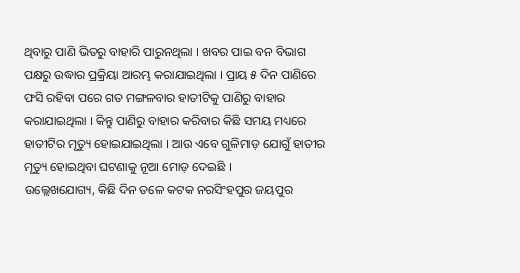ଥିବାରୁ ପାଣି ଭିତରୁ ବାହାରି ପାରୁନଥିଲା । ଖବର ପାଇ ବନ ବିଭାଗ ପକ୍ଷରୁ ଉଦ୍ଧାର ପ୍ରକ୍ରିୟା ଆରମ୍ଭ କରାଯାଇଥିଲା । ପ୍ରାୟ ୫ ଦିନ ପାଣିରେ ଫସି ରହିବା ପରେ ଗତ ମଙ୍ଗଳବାର ହାତୀଟିକୁ ପାଣିରୁ ବାହାର କରାଯାଇଥିଲା । କିନ୍ତୁ ପାଣିରୁ ବାହାର କରିବାର କିଛି ସମୟ ମଧ୍ୟରେ ହାତୀଟିର ମୃତ୍ୟୁ ହୋଇଯାଇଥିଲା । ଆଉ ଏବେ ଗୁଳିମାଡ଼ ଯୋଗୁଁ ହାତୀର ମୃତ୍ୟୁ ହୋଇଥିବା ଘଟଣାକୁ ନୂଆ ମୋଡ଼ ଦେଇଛି ।
ଉଲ୍ଲେଖଯୋଗ୍ୟ, କିଛି ଦିନ ତଳେ କଟକ ନରସିଂହପୁର ଜୟପୁର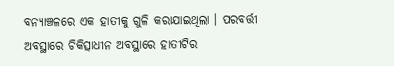ବନ୍ୟାଞ୍ଚଳରେ ଏକ ହାତୀକୁ ଗୁଳି କରାଯାଇଥିଲା । ପରବର୍ତ୍ତୀ ଅବସ୍ଥାରେ ଚିକିତ୍ସାଧୀନ ଅବସ୍ଥାରେ ହାତୀଟିର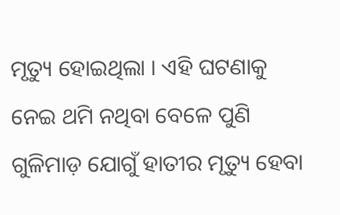ମୃତ୍ୟୁ ହୋଇଥିଲା । ଏହି ଘଟଣାକୁ ନେଇ ଥମି ନଥିବା ବେଳେ ପୁଣି ଗୁଳିମାଡ଼ ଯୋଗୁଁ ହାତୀର ମୃତ୍ୟୁ ହେବା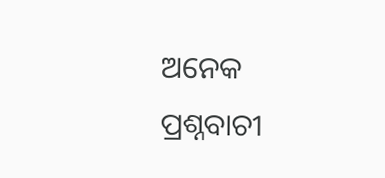ଅନେକ ପ୍ରଶ୍ନବାଚୀ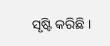ସୃଷ୍ଟି କରିଛି ।